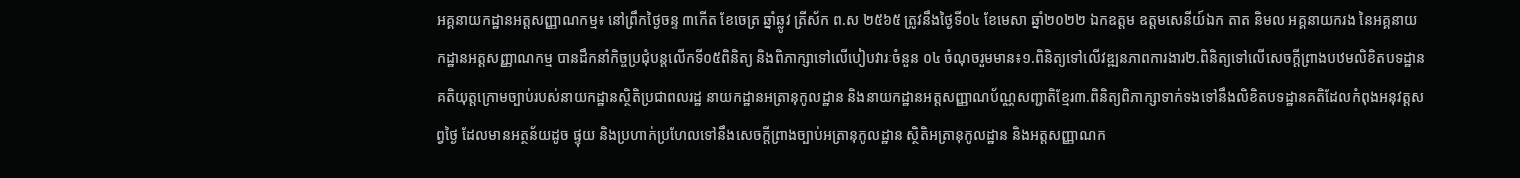អគ្គនាយកដ្ឋានអត្តសញ្ញាណកម្ម៖ នៅព្រឹកថ្ងៃចន្ទ ៣កើត ខែចេត្រ ឆ្នាំឆ្លូវ ត្រីស័ក ព.ស ២៥៦៥ ត្រូវនឹងថ្ងៃទី០៤ ខែមេសា ឆ្នាំ២០២២ ឯកឧត្តម ឧត្តមសេនីយ៍ឯក តាត និមល អគ្គនាយករង នៃអគ្គនាយកដ្ឋានអត្តសញ្ញាណកម្ម បានដឹកនាំកិច្ចប្រជុំបន្តលើកទី០៥ពិនិត្យ និងពិភាក្សាទៅលើបៀបវារៈចំនួន ០៤ ចំណុចរួមមាន៖១.ពិនិត្យទៅលើវឌ្ឍនភាពការងារ២.ពិនិត្យទៅលើសេចក្ដីព្រាងបឋមលិខិតបទដ្ឋានគតិយុត្តក្រោមច្បាប់របស់នាយកដ្ឋានស្ថិតិប្រជាពលរដ្ឋ នាយកដ្ឋានអត្រានុកូលដ្ឋាន និងនាយកដ្ឋានអត្តសញ្ញាណប័ណ្ណសញ្ជាតិខ្មែរ៣.ពិនិត្យពិភាក្សាទាក់ទងទៅនឹងលិខិតបទដ្ឋានគតិដែលកំពុងអនុវត្តសព្វថ្ងៃ ដែលមានអត្ថន័យដូច ផ្ទុយ និងប្រហាក់ប្រហែលទៅនឹងសេចក្ដីព្រាងច្បាប់អត្រានុកូលដ្ឋាន ស្ថិតិអត្រានុកូលដ្ឋាន និងអត្តសញ្ញាណក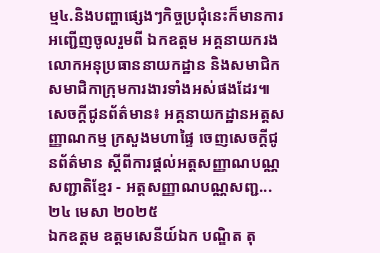ម្ម៤.និងបញ្ហាផ្សេងៗកិច្ចប្រជុំនេះក៏មានការអញ្ជើញចូលរួមពី ឯកឧត្តម អគ្គនាយករង លោកអនុប្រធាននាយកដ្ឋាន និងសមាជិក សមាជិកាក្រុមការងារទាំងអស់ផងដែរ៕
សេចក្តីជូនព័ត៌មាន៖ អគ្គនាយកដ្ឋានអត្តសញ្ញាណកម្ម ក្រសួងមហាផ្ទៃ ចេញសេចក្តីជូនព័ត៌មាន ស្ដីពីការផ្តល់អត្តសញ្ញាណបណ្ណសញ្ជាតិខ្មែរ - អត្តសញ្ញាណបណ្ណសញ្ជ...
២៤ មេសា ២០២៥
ឯកឧត្តម ឧត្តមសេនីយ៍ឯក បណ្ឌិត តុ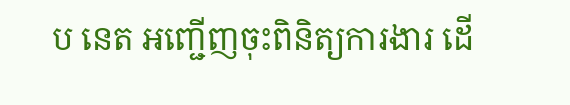ប នេត អញ្ជើញចុះពិនិត្យការងារ ដើ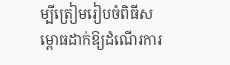ម្បីត្រៀមរៀបចំពិធីសម្ពោធដាក់ឱ្យដំណើរការ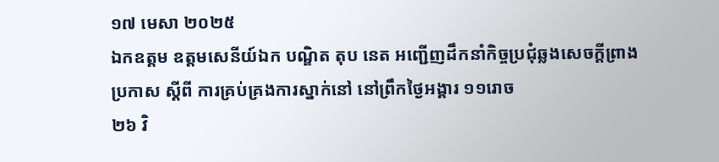១៧ មេសា ២០២៥
ឯកឧត្តម ឧត្តមសេនីយ៍ឯក បណ្ឌិត តុប នេត អញ្ជើញដឹកនាំកិច្ចប្រជុំឆ្លងសេចក្ដីព្រាងប្រកាស ស្ដីពី ការគ្រប់គ្រងការស្នាក់នៅ នៅព្រឹកថ្ងៃអង្គារ ១១រោច
២៦ វិ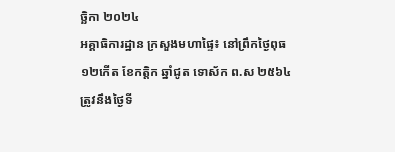ច្ឆិកា ២០២៤
អគ្គាធិការដ្ឋាន ក្រសួងមហាផ្ទៃ៖ នៅព្រឹកថ្ងៃពុធ ១២កើត ខែកត្តិក ឆ្នាំជូត ទោស័ក ព.ស ២៥៦៤ ត្រូវនឹងថ្ងៃទី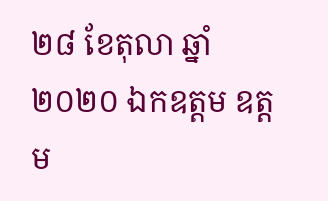២៨ ខែតុលា ឆ្នាំ២០២០ ឯកឧត្តម ឧត្តម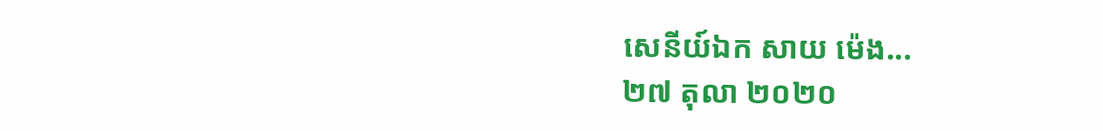សេនីយ៍ឯក សាយ ម៉េង...
២៧ តុលា ២០២០